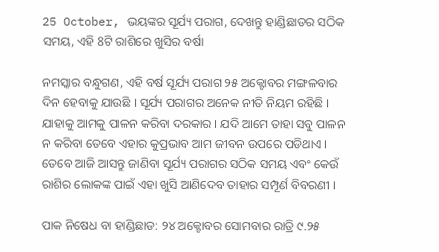25 October, ଭୟଙ୍କର ସୂର୍ଯ୍ୟ ପରାଗ, ଦେଖନ୍ତୁ ହାଣ୍ଡିଛାଡର ସଠିକ ସମୟ, ଏହି 8ଟି ରାଶିରେ ଖୁସିର ବର୍ଷା

ନମସ୍କାର ବନ୍ଧୁଗଣ, ଏହି ବର୍ଷ ସୂର୍ଯ୍ୟ ପରାଗ ୨୫ ଅକ୍ଟୋବର ମଙ୍ଗଳବାର ଦିନ ହେବାକୁ ଯାଉଛି । ସୂର୍ଯ୍ୟ ପରାଗର ଅନେକ ନୀତି ନିୟମ ରହିଛି । ଯାହାକୁ ଆମକୁ ପାଳନ କରିବା ଦରକାର । ଯଦି ଆମେ ତାହା ସବୁ ପାଳନ ନ କରିବା ତେବେ ଏହାର କୁପ୍ରଭାବ ଆମ ଜୀବନ ଉପରେ ପଡିଥାଏ । ତେବେ ଆଜି ଆସନ୍ତୁ ଜାଣିବା ସୂର୍ଯ୍ୟ ପରାଗର ସଠିକ ସମୟ ଏବଂ କେଉଁ ରାଶିର ଲୋକଙ୍କ ପାଇଁ ଏହା ଖୁସି ଆଣିଦେବ ତାହାର ସମ୍ପୂର୍ଣ ବିବରଣୀ ।

ପାକ ନିଷେଧ ବା ହାଣ୍ଡିଛାଡ: ୨୪ ଅକ୍ଟୋବର ସୋମବାର ରାତ୍ରି ୯.୨୫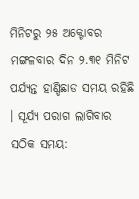ମିନିଟରୁ ୨୫ ଅକ୍ଟୋବର ମଙ୍ଗଳବାର ଦିନ ୨.୩୧ ମିନିଟ ପର୍ଯ୍ୟନ୍ତ ହାଣ୍ଡିଛାଡ ସମୟ ରହିଛି । ସୂର୍ଯ୍ୟ ପରାଗ ଲାଗିବାର ସଠିକ ସମୟ: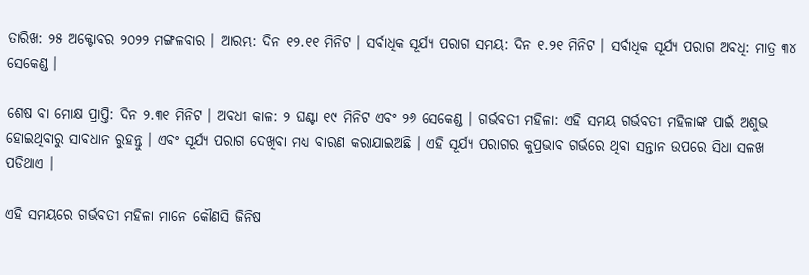ତାରିଖ: ୨୫ ଅକ୍ଟୋବର ୨୦୨୨ ମଙ୍ଗଳବାର । ଆରମ୍ଭ: ଦିନ ୧୨.୧୧ ମିନିଟ । ସର୍ବାଧିକ ସୂର୍ଯ୍ୟ ପରାଗ ସମୟ: ଦିନ ୧.୨୧ ମିନିଟ । ସର୍ବାଧିକ ସୂର୍ଯ୍ୟ ପରାଗ ଅବଧି: ମାତ୍ର ୩୪ ସେକେଣ୍ଡ ।

ଶେଷ ବା ମୋକ୍ଷ ପ୍ରାପ୍ତି: ଦିନ ୨.୩୧ ମିନିଟ । ଅବଧୀ କାଳ: ୨ ଘଣ୍ଟା ୧୯ ମିନିଟ ଏବଂ ୨୬ ସେକେଣ୍ଡ । ଗର୍ଭବତୀ ମହିଳା: ଏହି ସମୟ ଗର୍ଭବତୀ ମହିଳାଙ୍କ ପାଇଁ ଅଶୁଭ ହୋଇଥିବାରୁ ସାବଧାନ ରୁହନ୍ତୁ । ଏବଂ ସୂର୍ଯ୍ୟ ପରାଗ ଦେଖିବା ମଧ୍ୟ ବାରଣ କରାଯାଇଅଛି । ଏହି ସୂର୍ଯ୍ୟ ପରାଗର କୁପ୍ରଭାବ ଗର୍ଭରେ ଥିବା ସନ୍ତାନ ଉପରେ ସିଧା ସଳଖ ପଡିଥାଏ ।

ଏହି ସମୟରେ ଗର୍ଭବତୀ ମହିଳା ମାନେ କୌଣସି ଜିନିଷ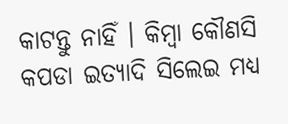କାଟନ୍ତୁ ନାହିଁ । କିମ୍ବା କୌଣସି କପଡା ଇତ୍ୟାଦି ସିଲେଇ ମଧ୍ୟ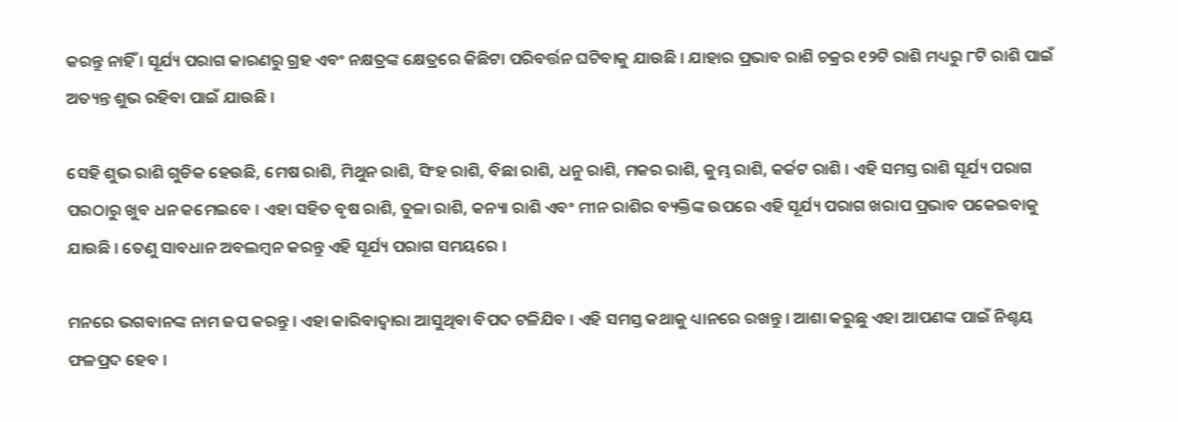କରନ୍ତୁ ନାହିଁ । ସୂର୍ଯ୍ୟ ପରାଗ କାରଣରୁ ଗ୍ରହ ଏବଂ ନକ୍ଷତ୍ରଙ୍କ କ୍ଷେତ୍ରରେ କିଛିଟା ପରିବର୍ତ୍ତନ ଘଟିବାକୁ ଯାଉଛି । ଯାହାର ପ୍ରଭାବ ରାଶି ଚକ୍ରର ୧୨ଟି ରାଶି ମଧ୍ୟରୁ ୮ଟି ରାଶି ପାଇଁ ଅତ୍ୟନ୍ତ ଶୁଭ ରହିବା ପାଇଁ ଯାଉଛି ।

ସେହି ଶୁଭ ରାଶି ଗୁଡିକ ହେଉଛି, ମେଷ ରାଶି, ମିଥୁନ ରାଶି, ସିଂହ ରାଶି, ବିଛା ରାଶି, ଧନୁ ରାଶି, ମକର ରାଶି, କୁମ୍ଭ ରାଶି, କର୍କଟ ରାଶି । ଏହି ସମସ୍ତ ରାଶି ସୂର୍ଯ୍ୟ ପରାଗ ପରଠାରୁ ଖୁବ ଧନ କମେଇବେ । ଏହା ସହିତ ବୃଷ ରାଶି, ତୁଳା ରାଶି, କନ୍ୟା ରାଶି ଏବଂ ମୀନ ରାଶିର ବ୍ୟକ୍ତିଙ୍କ ଉପରେ ଏହି ସୂର୍ଯ୍ୟ ପରାଗ ଖରାପ ପ୍ରଭାବ ପକେଇବାକୁ ଯାଉଛି । ତେଣୁ ସାବଧାନ ଅବଲମ୍ବନ କରନ୍ତୁ ଏହି ସୂର୍ଯ୍ୟ ପରାଗ ସମୟରେ ।

ମନରେ ଭଗବାନଙ୍କ ନାମ ଜପ କରନ୍ତୁ । ଏହା କାରିବାଦ୍ବାରା ଆସୁଥିବା ବିପଦ ଟଳିଯିବ । ଏହି ସମସ୍ତ କଥାକୁ ଧ୍ୟାନରେ ରଖନ୍ତୁ । ଆଶା କରୁଛୁ ଏହା ଆପଣଙ୍କ ପାଇଁ ନିଶ୍ଚୟ ଫଳପ୍ରଦ ହେବ ।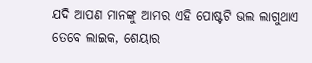ଯଦି ଆପଣ ମାନଙ୍କୁ ଆମର ଏହି ପୋଷ୍ଟଟି ଭଲ ଲାଗୁଥାଏ ତେବେ ଲାଇକ, ଶେୟାର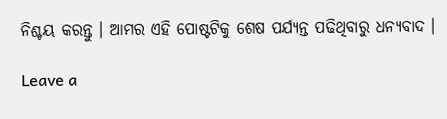ନିଶ୍ଚୟ କରନ୍ତୁ । ଆମର ଏହି ପୋଷ୍ଟଟିକୁ ଶେଷ ପର୍ଯ୍ୟନ୍ତ ପଢିଥିବାରୁ ଧନ୍ୟବାଦ ।

Leave a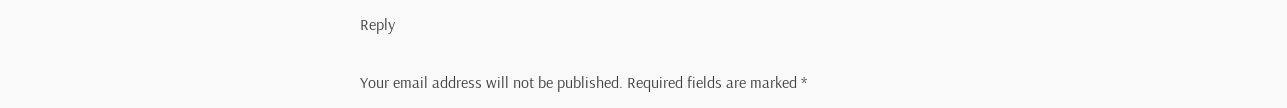Reply

Your email address will not be published. Required fields are marked *